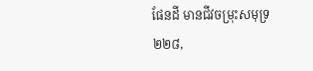ផែនដី មានជីវចម្រុះសមុទ្រ ២២៨,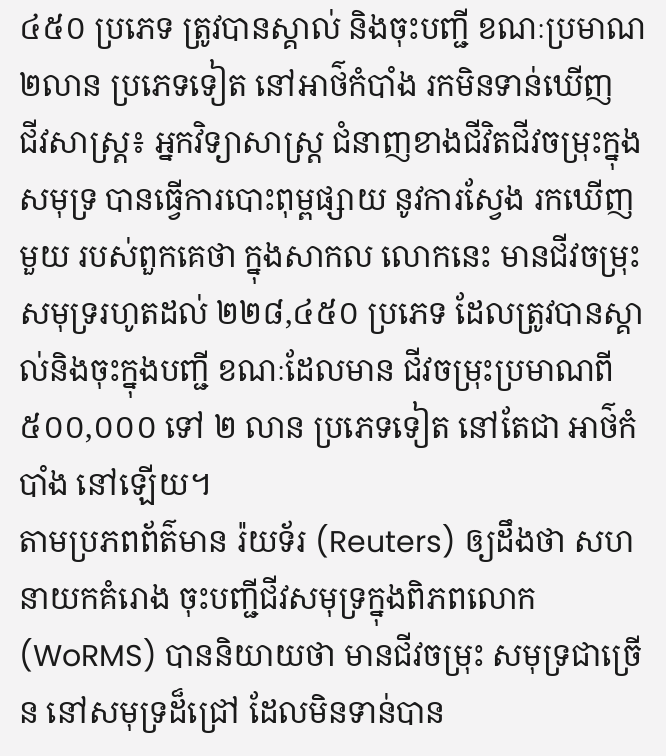៤៥០ ប្រភេទ ត្រូវបានស្គាល់ និងចុះបញ្ជី ខណៈប្រមាណ ២លាន ប្រភេទទៀត នៅអាថ៌កំបាំង រកមិនទាន់ឃើញ
ជីវសាស្ត្រ៖ អ្នកវិទ្យាសាស្ត្រ ជំនាញខាងជីវិតជីវចម្រុះក្នុងសមុទ្រ បានធ្វើការបោះពុម្ពផ្សាយ នូវការស្វែង រកឃើញមួយ របស់ពួកគេថា ក្នុងសាកល លោកនេះ មានជីវចម្រុះសមុទ្ររហូតដល់ ២២៨,៤៥០ ប្រភេទ ដែលត្រូវបានស្គាល់និងចុះក្នុងបញ្ជី ខណៈដែលមាន ជីវចម្រុះប្រមាណពី ៥០០,០០០ ទៅ ២ លាន ប្រភេទទៀត នៅតែជា អាថ៌កំបាំង នៅឡើយ។
តាមប្រភពព័ត៌មាន រ៉យទ័រ (Reuters) ឲ្យដឹងថា សហនាយកគំរោង ចុះបញ្ជីជីវសមុទ្រក្នុងពិភពលោក (WoRMS) បាននិយាយថា មានជីវចម្រុះ សមុទ្រជាច្រើន នៅសមុទ្រដ៏ជ្រៅ ដែលមិនទាន់បាន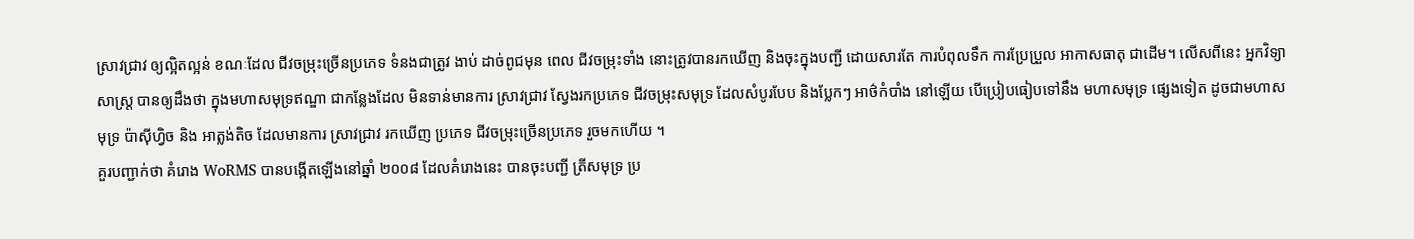ស្រាវជ្រាវ ឲ្យល្អិតល្អន់ ខណៈដែល ជីវចម្រុះច្រើនប្រភេទ ទំនងជាត្រូវ ងាប់ ដាច់ពូជមុន ពេល ជីវចម្រុះទាំង នោះត្រូវបានរកឃើញ និងចុះក្នុងបញ្ជី ដោយសារតែ ការបំពុលទឹក ការប្រែប្រួល អាកាសធាតុ ជាដើម។ លើសពីនេះ អ្នកវិទ្យាសាស្ត្រ បានឲ្យដឹងថា ក្នុងមហាសមុទ្រឥណ្ឌា ជាកន្លែងដែល មិនទាន់មានការ ស្រាវជ្រាវ ស្វែងរកប្រភេទ ជីវចម្រុះសមុទ្រ ដែលសំបូរបែប និងប្លែកៗ អាថ៌កំបាំង នៅឡើយ បើប្រៀបធៀបទៅនឹង មហាសមុទ្រ ផ្សេងទៀត ដូចជាមហាសមុទ្រ ប៉ាស៊ីហ្វិច និង អាត្លង់តិច ដែលមានការ ស្រាវជ្រាវ រកឃើញ ប្រភេទ ជីវចម្រុះច្រើនប្រភេទ រួចមកហើយ ។
គួរបញ្ជាក់ថា គំរោង WoRMS បានបង្កើតឡើងនៅឆ្នាំ ២០០៨ ដែលគំរោងនេះ បានចុះបញ្ជី ត្រីសមុទ្រ ប្រ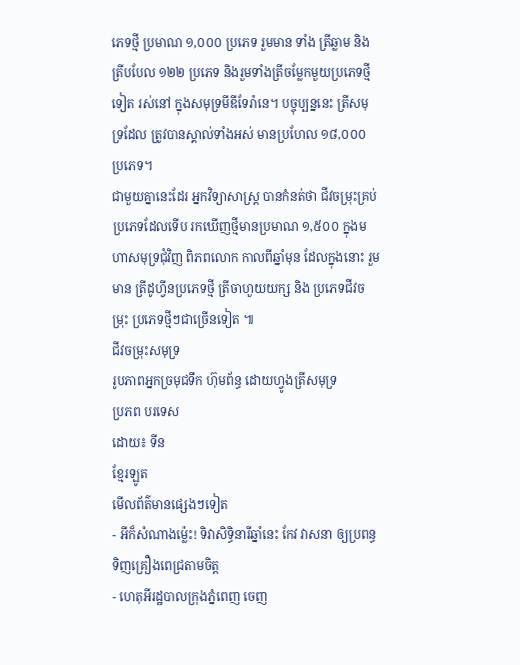ភេទថ្មី ប្រមាណ ១,០០០ ប្រភេទ រួមមាន ទាំង ត្រីឆ្លាម និងត្រីបបែល ១២២ ប្រភេទ និងរួមទាំងត្រីចម្លែកមួយប្រភេទថ្មីទៀត រស់នៅ ក្នុងសមុទ្រមីឌីទែរ៉ានេ។ បច្ចុប្បន្ននេះ ត្រីសមុទ្រដែល ត្រូវបានស្គាល់ទាំងអស់ មានប្រហែល ១៨,០០០ ប្រភេទ។
ជាមួយគ្នានេះដែរ អ្នកវិទ្យាសាស្ត្រ បានកំនត់ថា ជីវចម្រុះគ្រប់ប្រភេទដែលទើប រកឃើញថ្មីមានប្រមាណ ១,៥០០ ក្នុងមហាសមុទ្រជុំវិញ ពិភពលោក កាលពីឆ្នាំមុន ដែលក្នុងនោះ រួមមាន ត្រីដូហ្វីនប្រភេទថ្មី ត្រីចាហួយយក្ស និង ប្រភេទជីវចម្រុះ ប្រភេទថ្មីៗជាច្រើនទៀត ៕
ជីវចម្រុះសមុទ្រ
រូបភាពអ្នកច្រមុជទឹក ហ៊ុមព័ន្ធ ដោយហ្វូងត្រីសមុទ្រ
ប្រភព បរទេស
ដោយ៖ ទីន
ខ្មែរឡូត
មើលព័ត៌មានផ្សេងៗទៀត
- អីក៏សំណាងម្ល៉េះ! ទិវាសិទ្ធិនារីឆ្នាំនេះ កែវ វាសនា ឲ្យប្រពន្ធទិញគ្រឿងពេជ្រតាមចិត្ត
- ហេតុអីរដ្ឋបាលក្រុងភ្នំពេញ ចេញ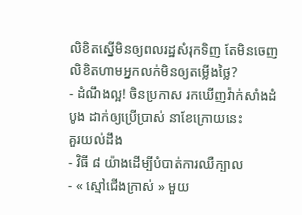លិខិតស្នើមិនឲ្យពលរដ្ឋសំរុកទិញ តែមិនចេញលិខិតហាមអ្នកលក់មិនឲ្យតម្លើងថ្លៃ?
- ដំណឹងល្អ! ចិនប្រកាស រកឃើញវ៉ាក់សាំងដំបូង ដាក់ឲ្យប្រើប្រាស់ នាខែក្រោយនេះ
គួរយល់ដឹង
- វិធី ៨ យ៉ាងដើម្បីបំបាត់ការឈឺក្បាល
- « ស្មៅជើងក្រាស់ » មួយ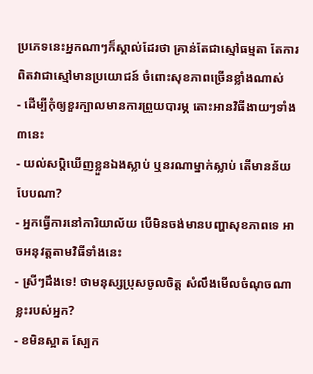ប្រភេទនេះអ្នកណាៗក៏ស្គាល់ដែរថា គ្រាន់តែជាស្មៅធម្មតា តែការពិតវាជាស្មៅមានប្រយោជន៍ ចំពោះសុខភាពច្រើនខ្លាំងណាស់
- ដើម្បីកុំឲ្យខួរក្បាលមានការព្រួយបារម្ភ តោះអានវិធីងាយៗទាំង៣នេះ
- យល់សប្តិឃើញខ្លួនឯងស្លាប់ ឬនរណាម្នាក់ស្លាប់ តើមានន័យបែបណា?
- អ្នកធ្វើការនៅការិយាល័យ បើមិនចង់មានបញ្ហាសុខភាពទេ អាចអនុវត្តតាមវិធីទាំងនេះ
- ស្រីៗដឹងទេ! ថាមនុស្សប្រុសចូលចិត្ត សំលឹងមើលចំណុចណាខ្លះរបស់អ្នក?
- ខមិនស្អាត ស្បែក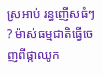ស្រអាប់ រន្ធញើសធំៗ ? ម៉ាស់ធម្មជាតិធ្វើចេញពីផ្កាឈូក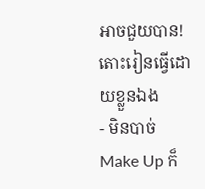អាចជួយបាន! តោះរៀនធ្វើដោយខ្លួនឯង
- មិនបាច់ Make Up ក៏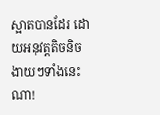ស្អាតបានដែរ ដោយអនុវត្តតិចនិចងាយៗទាំងនេះណា!